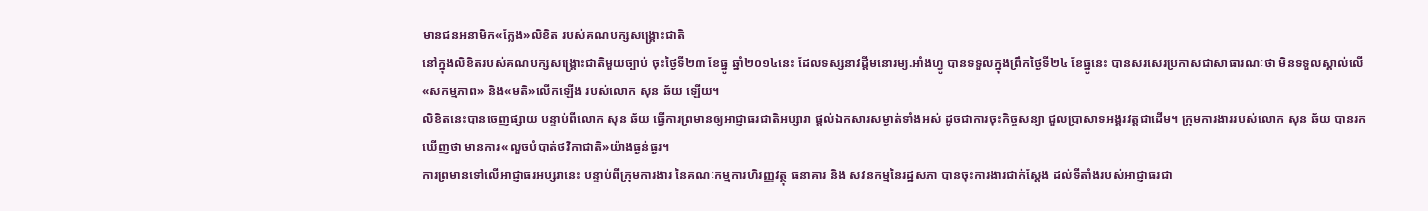មានជនអនាមិក«ក្លែង»លិខិត របស់គណបក្សសង្គ្រោះជាតិ
នៅក្នុងលិខិតរបស់គណបក្សសង្គ្រោះជាតិមួយច្បាប់ ចុះថ្ងៃទី២៣ ខែធ្នូ ឆ្នាំ២០១៤នេះ ដែលទស្សនាវដ្តីមនោរម្យ.អាំងហ្វូ បានទទួលក្នុងព្រឹកថ្ងៃទី២៤ ខែធ្នូនេះ បានសរសេរប្រកាសជាសាធារណៈថា មិនទទួលស្គាល់លើ«សកម្មភាព» និង«មតិ»លើកឡើង របស់លោក សុន ឆ័យ ឡើយ។
លិខិតនេះបានចេញផ្សាយ បន្ទាប់ពីលោក សុន ឆ័យ ធ្វើការព្រមានឲ្យអាជ្ញាធរជាតិអប្សារា ផ្តល់ឯកសារសម្ងាត់ទាំងអស់ ដូចជាការចុះកិច្ចសន្យា ជួលប្រាសាទអង្គរវត្តជាដើម។ ក្រុមការងាររបស់លោក សុន ឆ័យ បានរកឃើញថា មានការ«លួចបំបាត់ថវិកាជាតិ»យ៉ាងធ្ងន់ធ្ងរ។
ការព្រមានទៅលើអាជ្ញាធរអប្សរានេះ បន្ទាប់ពីក្រុមការងារ នៃគណៈកម្មការហិរញ្ញវត្ថុ ធនាគារ និង សវនកម្មនៃរដ្ឋសភា បានចុះការងារជាក់ស្តែង ដល់ទីតាំងរបស់អាជ្ញាធរជា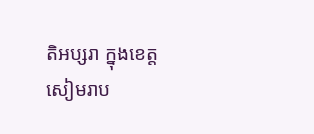តិអប្សរា ក្នុងខេត្តសៀមរាប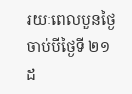រយៈពេលបួនថ្ងៃ ចាប់បីថ្ងៃទី ២១ ដ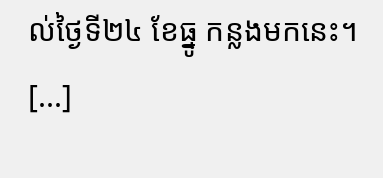ល់ថ្ងៃទី២៤ ខែធ្នូ កន្លងមកនេះ។ [...]